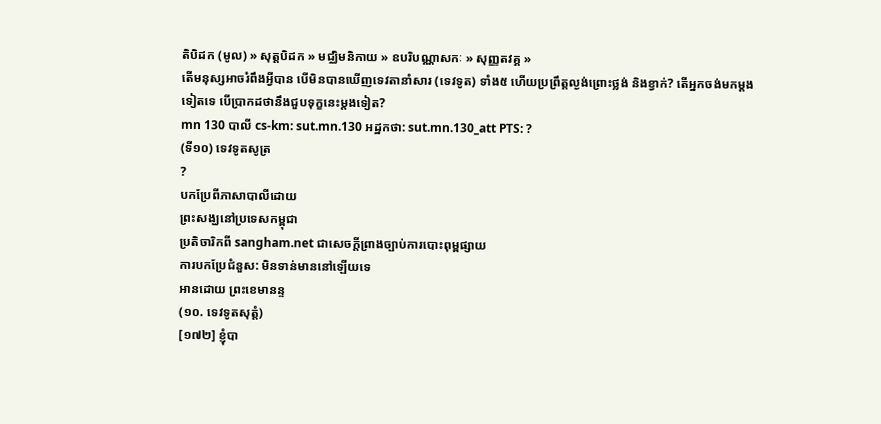តិបិដក (មូល) » សុត្តបិដក » មជ្ឈិមនិកាយ » ឧបរិបណ្ណាសកៈ » សុញ្ញតវគ្គ »
តើមនុស្សអាចរំពឹងអ្វីបាន បើមិនបានឃើញទេវតានាំសារ (ទេវទូត) ទាំង៥ ហើយប្រព្រឹត្តល្ងង់ព្រោះថ្លង់ និងខ្វាក់? តើអ្នកចង់មកម្តងទៀតទេ បើប្រាកដថានឹងជួបទុក្ខនេះម្តងទៀត?
mn 130 បាលី cs-km: sut.mn.130 អដ្ឋកថា: sut.mn.130_att PTS: ?
(ទី១០) ទេវទូតសូត្រ
?
បកប្រែពីភាសាបាលីដោយ
ព្រះសង្ឃនៅប្រទេសកម្ពុជា
ប្រតិចារិកពី sangham.net ជាសេចក្តីព្រាងច្បាប់ការបោះពុម្ពផ្សាយ
ការបកប្រែជំនួស: មិនទាន់មាននៅឡើយទេ
អានដោយ ព្រះខេមានន្ទ
(១០. ទេវទូតសុត្តំ)
[១៧២] ខ្ញុំបា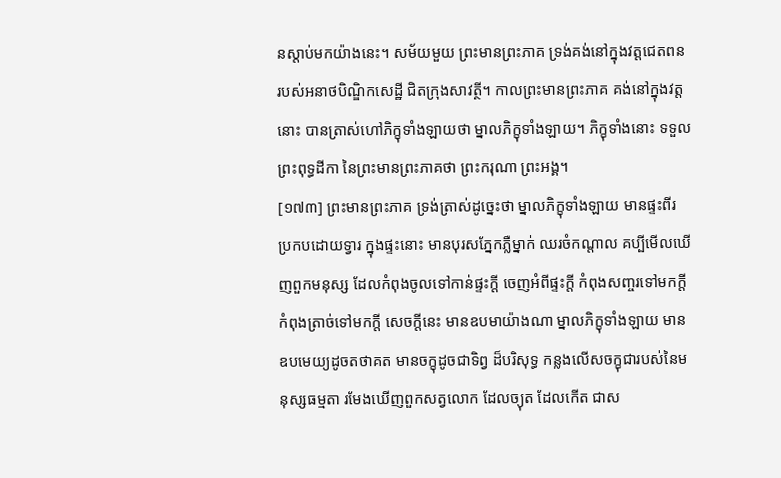នស្តាប់មកយ៉ាងនេះ។ សម័យមួយ ព្រះមានព្រះភាគ ទ្រង់គង់នៅក្នុងវត្តជេតពន របស់អនាថបិណ្ឌិកសេដ្ឋី ជិតក្រុងសាវត្ថី។ កាលព្រះមានព្រះភាគ គង់នៅក្នុងវត្តនោះ បានត្រាស់ហៅភិក្ខុទាំងឡាយថា ម្នាលភិក្ខុទាំងឡាយ។ ភិក្ខុទាំងនោះ ទទួលព្រះពុទ្ធដីកា នៃព្រះមានព្រះភាគថា ព្រះករុណា ព្រះអង្គ។
[១៧៣] ព្រះមានព្រះភាគ ទ្រង់ត្រាស់ដូច្នេះថា ម្នាលភិក្ខុទាំងឡាយ មានផ្ទះពីរ ប្រកបដោយទ្វារ ក្នុងផ្ទះនោះ មានបុរសភ្នែកភ្លឺម្នាក់ ឈរចំកណ្តាល គប្បីមើលឃើញពួកមនុស្ស ដែលកំពុងចូលទៅកាន់ផ្ទះក្តី ចេញអំពីផ្ទះក្តី កំពុងសញ្ចរទៅមកក្តី កំពុងត្រាច់ទៅមកក្តី សេចក្តីនេះ មានឧបមាយ៉ាងណា ម្នាលភិក្ខុទាំងឡាយ មានឧបមេយ្យដូចតថាគត មានចក្ខុដូចជាទិព្វ ដ៏បរិសុទ្ធ កន្លងលើសចក្ខុជារបស់នៃមនុស្សធម្មតា រមែងឃើញពួកសត្វលោក ដែលច្យុត ដែលកើត ជាស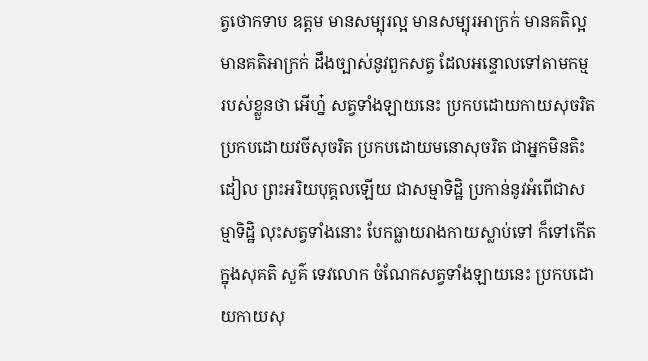ត្វថោកទាប ឧត្តម មានសម្បុរល្អ មានសម្បុរអាក្រក់ មានគតិល្អ មានគតិអាក្រក់ ដឹងច្បាស់នូវពួកសត្វ ដែលអន្ទោលទៅតាមកម្ម របស់ខ្លួនថា អើហ្ន៎ សត្វទាំងឡាយនេះ ប្រកបដោយកាយសុចរិត ប្រកបដោយវចីសុចរិត ប្រកបដោយមនោសុចរិត ជាអ្នកមិនតិះដៀល ព្រះអរិយបុគ្គលឡើយ ជាសម្មាទិដ្ឋិ ប្រកាន់នូវអំពើជាសម្មាទិដ្ឋិ លុះសត្វទាំងនោះ បែកធ្លាយរាងកាយស្លាប់ទៅ ក៏ទៅកើតក្នុងសុគតិ សួគ៌ ទេវលោក ចំណែកសត្វទាំងឡាយនេះ ប្រកបដោយកាយសុ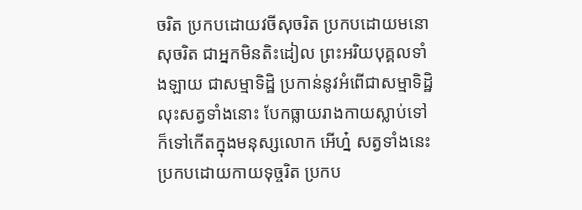ចរិត ប្រកបដោយវចីសុចរិត ប្រកបដោយមនោសុចរិត ជាអ្នកមិនតិះដៀល ព្រះអរិយបុគ្គលទាំងឡាយ ជាសម្មាទិដ្ឋិ ប្រកាន់នូវអំពើជាសម្មាទិដ្ឋិ លុះសត្វទាំងនោះ បែកធ្លាយរាងកាយស្លាប់ទៅ ក៏ទៅកើតក្នុងមនុស្សលោក អើហ្ន៎ សត្វទាំងនេះ ប្រកបដោយកាយទុច្ចរិត ប្រកប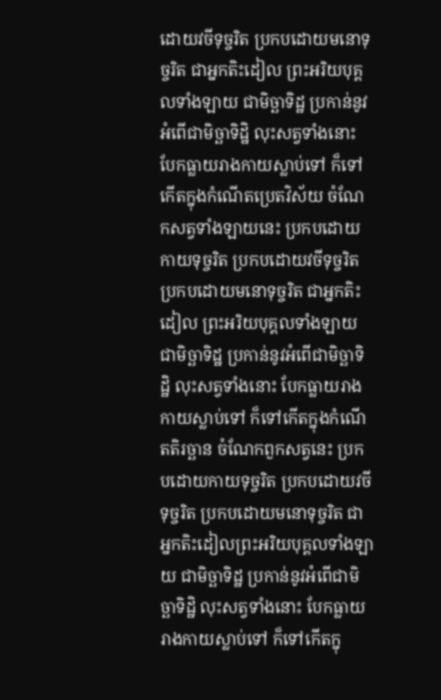ដោយវចីទុច្ចរិត ប្រកបដោយមនោទុច្ចរិត ជាអ្នកតិះដៀល ព្រះអរិយបុគ្គលទាំងឡាយ ជាមិច្ឆាទិដ្ឋ ប្រកាន់នូវអំពើជាមិច្ឆាទិដ្ឋិ លុះសត្វទាំងនោះ បែកធ្លាយរាងកាយស្លាប់ទៅ ក៏ទៅកើតក្នុងកំណើតប្រេតវិស័យ ចំណែកសត្វទាំងឡាយនេះ ប្រកបដោយកាយទុច្ចរិត ប្រកបដោយវចីទុច្ចរិត ប្រកបដោយមនោទុច្ចរិត ជាអ្នកតិះដៀល ព្រះអរិយបុគ្គលទាំងឡាយ ជាមិច្ឆាទិដ្ឋ ប្រកាន់នូវអំពើជាមិច្ឆាទិដ្ឋិ លុះសត្វទាំងនោះ បែកធ្លាយរាងកាយស្លាប់ទៅ ក៏ទៅកើតក្នុងកំណើតតិរច្ឆាន ចំណែកពួកសត្វនេះ ប្រកបដោយកាយទុច្ចរិត ប្រកបដោយវចីទុច្ចរិត ប្រកបដោយមនោទុច្ចរិត ជាអ្នកតិះដៀលព្រះអរិយបុគ្គលទាំងឡាយ ជាមិច្ឆាទិដ្ឋ ប្រកាន់នូវអំពើជាមិច្ឆាទិដ្ឋិ លុះសត្វទាំងនោះ បែកធ្លាយរាងកាយស្លាប់ទៅ ក៏ទៅកើតក្នុ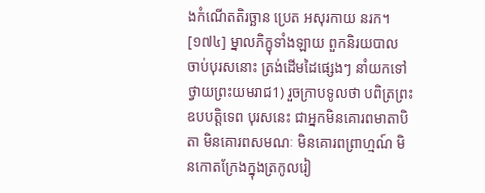ងកំណើតតិរច្ឆាន ប្រេត អសុរកាយ នរក។
[១៧៤] ម្នាលភិក្ខុទាំងឡាយ ពួកនិរយបាល ចាប់បុរសនោះ ត្រង់ដើមដៃផ្សេងៗ នាំយកទៅថ្វាយព្រះយមរាជ1) រួចក្រាបទូលថា បពិត្រព្រះឧបបត្តិទេព បុរសនេះ ជាអ្នកមិនគោរពមាតាបិតា មិនគោរពសមណៈ មិនគោរពព្រាហ្មណ៍ មិនកោតក្រែងក្នុងត្រកូលរៀ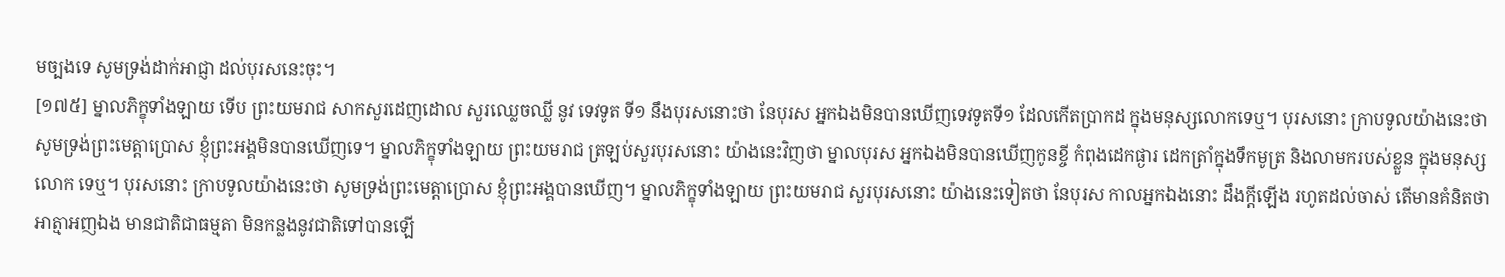មច្បងទេ សូមទ្រង់ដាក់អាជ្ញា ដល់បុរសនេះចុះ។
[១៧៥] ម្នាលភិក្ខុទាំងឡាយ ទើប ព្រះយមរាជ សាកសួរដេញដោល សួរឈ្លេចឈ្លី នូវ ទេវទូត ទី១ នឹងបុរសនោះថា នែបុរស អ្នកឯងមិនបានឃើញទេវទូតទី១ ដែលកើតប្រាកដ ក្នុងមនុស្សលោកទេឬ។ បុរសនោះ ក្រាបទូលយ៉ាងនេះថា សូមទ្រង់ព្រះមេត្តាប្រោស ខ្ញុំព្រះអង្គមិនបានឃើញទេ។ ម្នាលភិក្ខុទាំងឡាយ ព្រះយមរាជ ត្រឡប់សួរបុរសនោះ យ៉ាងនេះវិញថា ម្នាលបុរស អ្នកឯងមិនបានឃើញកូនខ្ចី កំពុងដេកផ្ងារ ដេកត្រាំក្នុងទឹកមូត្រ និងលាមករបស់ខ្លួន ក្នុងមនុស្សលោក ទេឬ។ បុរសនោះ ក្រាបទូលយ៉ាងនេះថា សូមទ្រង់ព្រះមេត្តាប្រោស ខ្ញុំព្រះអង្គបានឃើញ។ ម្នាលភិក្ខុទាំងឡាយ ព្រះយមរាជ សួរបុរសនោះ យ៉ាងនេះទៀតថា នែបុរស កាលអ្នកឯងនោះ ដឹងក្តីឡើង រហូតដល់ចាស់ តើមានគំនិតថា អាត្មាអញឯង មានជាតិជាធម្មតា មិនកន្លងនូវជាតិទៅបានឡើ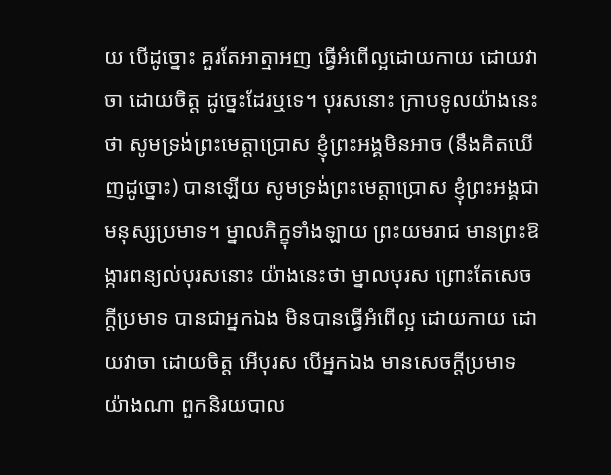យ បើដូច្នោះ គួរតែអាត្មាអញ ធ្វើអំពើល្អដោយកាយ ដោយវាចា ដោយចិត្ត ដូច្នេះដែរឬទេ។ បុរសនោះ ក្រាបទូលយ៉ាងនេះថា សូមទ្រង់ព្រះមេត្តាប្រោស ខ្ញុំព្រះអង្គមិនអាច (នឹងគិតឃើញដូច្នោះ) បានឡើយ សូមទ្រង់ព្រះមេត្តាប្រោស ខ្ញុំព្រះអង្គជាមនុស្សប្រមាទ។ ម្នាលភិក្ខុទាំងឡាយ ព្រះយមរាជ មានព្រះឱង្ការពន្យល់បុរសនោះ យ៉ាងនេះថា ម្នាលបុរស ព្រោះតែសេចក្តីប្រមាទ បានជាអ្នកឯង មិនបានធ្វើអំពើល្អ ដោយកាយ ដោយវាចា ដោយចិត្ត អើបុរស បើអ្នកឯង មានសេចក្តីប្រមាទយ៉ាងណា ពួកនិរយបាល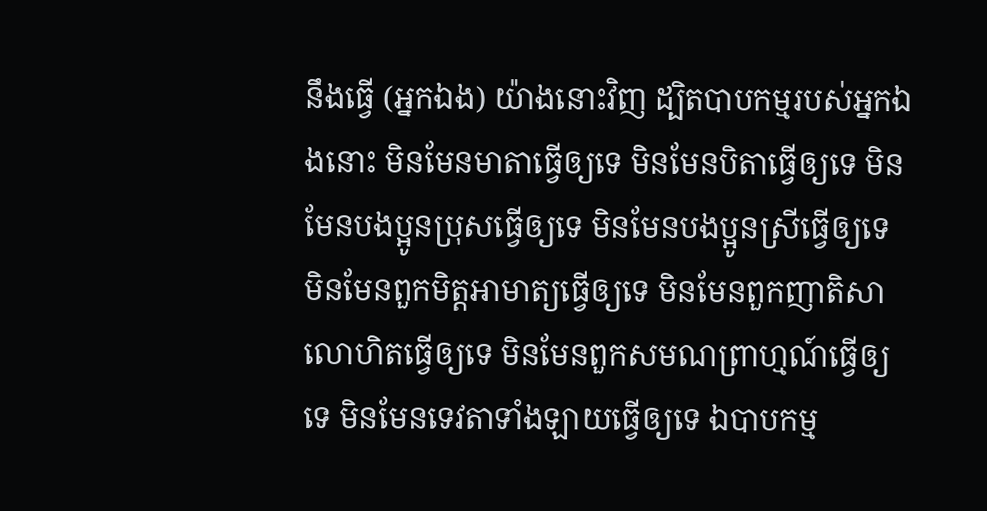នឹងធ្វើ (អ្នកឯង) យ៉ាងនោះវិញ ដ្បិតបាបកម្មរបស់អ្នកឯងនោះ មិនមែនមាតាធ្វើឲ្យទេ មិនមែនបិតាធ្វើឲ្យទេ មិនមែនបងប្អូនប្រុសធ្វើឲ្យទេ មិនមែនបងប្អូនស្រីធ្វើឲ្យទេ មិនមែនពួកមិត្តអាមាត្យធ្វើឲ្យទេ មិនមែនពួកញាតិសាលោហិតធ្វើឲ្យទេ មិនមែនពួកសមណព្រាហ្មណ៍ធ្វើឲ្យទេ មិនមែនទេវតាទាំងឡាយធ្វើឲ្យទេ ឯបាបកម្ម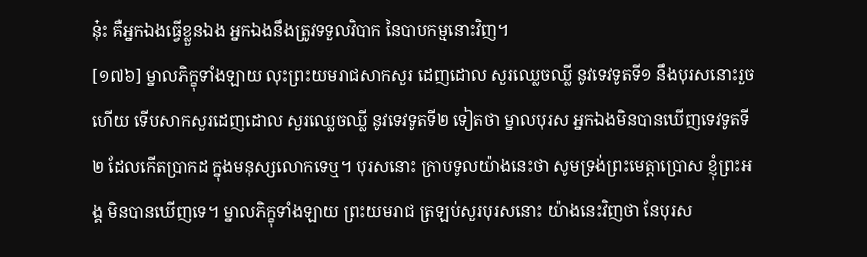នុ៎ះ គឺអ្នកឯងធ្វើខ្លួនឯង អ្នកឯងនឹងត្រូវទទួលវិបាក នៃបាបកម្មនោះវិញ។
[១៧៦] ម្នាលភិក្ខុទាំងឡាយ លុះព្រះយមរាជសាកសួរ ដេញដោល សួរឈ្លេចឈ្លី នូវទេវទូតទី១ នឹងបុរសនោះរួចហើយ ទើបសាកសួរដេញដោល សួរឈ្លេចឈ្លី នូវទេវទូតទី២ ទៀតថា ម្នាលបុរស អ្នកឯងមិនបានឃើញទេវទូតទី២ ដែលកើតប្រាកដ ក្នុងមនុស្សលោកទេឬ។ បុរសនោះ ក្រាបទូលយ៉ាងនេះថា សូមទ្រង់ព្រះមេត្តាប្រោស ខ្ញុំព្រះអង្គ មិនបានឃើញទេ។ ម្នាលភិក្ខុទាំងឡាយ ព្រះយមរាជ ត្រឡប់សួរបុរសនោះ យ៉ាងនេះវិញថា នែបុរស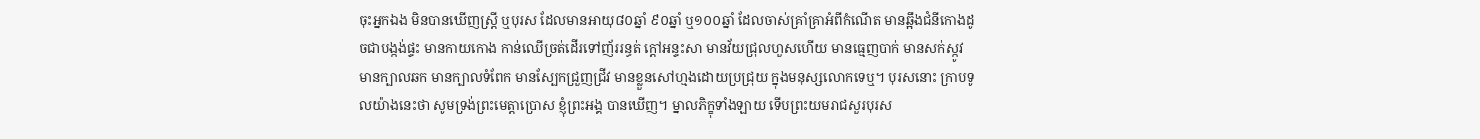ចុះអ្នកឯង មិនបានឃើញស្ត្រី ឬបុរស ដែលមានអាយុ៨០ឆ្នាំ ៩០ឆ្នាំ ឬ១០០ឆ្នាំ ដែលចាស់គ្រាំគ្រាអំពីកំណើត មានឆ្អឹងជំនីកោងដូចជាបង្កង់ផ្ទះ មានកាយកោង កាន់ឈើច្រត់ដើរទៅញ័ររន្ធត់ ក្តៅអន្ទះសា មានវ័យជ្រុលហួសហើយ មានធ្មេញបាក់ មានសក់ស្កូវ មានក្បាលឆក មានក្បាលទំពែក មានស្បែកជ្រួញជ្រីវ មានខ្លួនសៅហ្មងដោយប្រជ្រុយ ក្នុងមនុស្សលោកទេឬ។ បុរសនោះ ក្រាបទូលយ៉ាងនេះថា សូមទ្រង់ព្រះមេត្តាប្រោស ខ្ញុំព្រះអង្គ បានឃើញ។ ម្នាលភិក្ខុទាំងឡាយ ទើបព្រះយមរាជសួរបុរស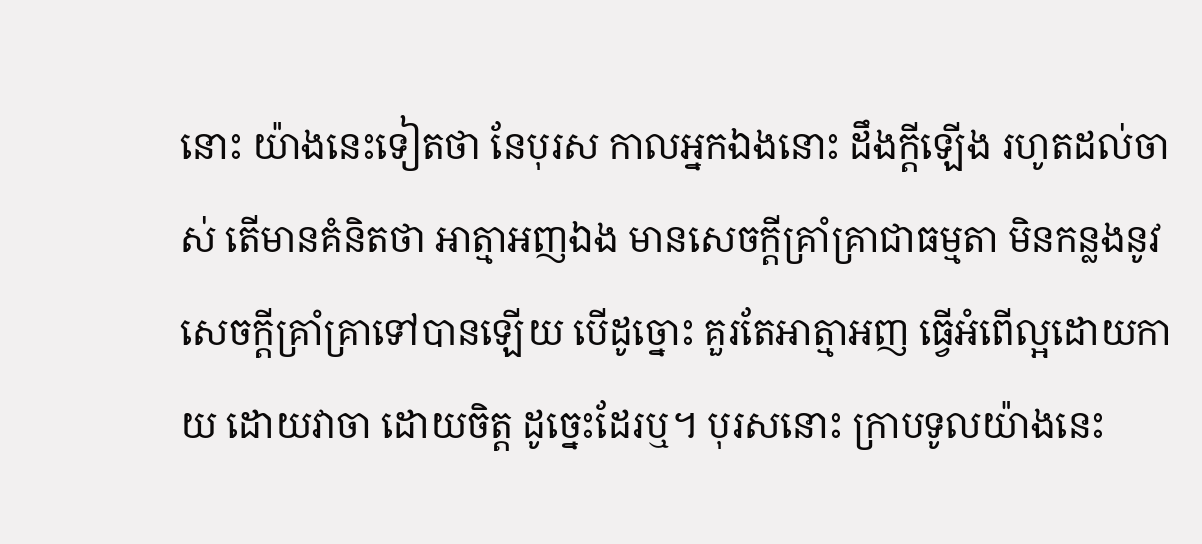នោះ យ៉ាងនេះទៀតថា នែបុរស កាលអ្នកឯងនោះ ដឹងក្តីឡើង រហូតដល់ចាស់ តើមានគំនិតថា អាត្មាអញឯង មានសេចក្តីគ្រាំគ្រាជាធម្មតា មិនកន្លងនូវសេចក្តីគ្រាំគ្រាទៅបានឡើយ បើដូច្នោះ គួរតែអាត្មាអញ ធ្វើអំពើល្អដោយកាយ ដោយវាចា ដោយចិត្ត ដូច្នេះដែរឬ។ បុរសនោះ ក្រាបទូលយ៉ាងនេះ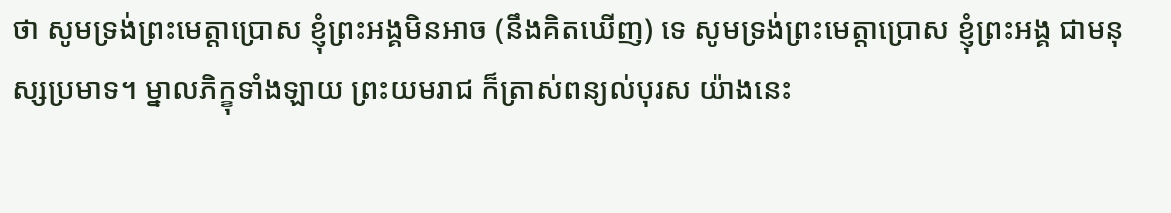ថា សូមទ្រង់ព្រះមេត្តាប្រោស ខ្ញុំព្រះអង្គមិនអាច (នឹងគិតឃើញ) ទេ សូមទ្រង់ព្រះមេត្តាប្រោស ខ្ញុំព្រះអង្គ ជាមនុស្សប្រមាទ។ ម្នាលភិក្ខុទាំងឡាយ ព្រះយមរាជ ក៏ត្រាស់ពន្យល់បុរស យ៉ាងនេះ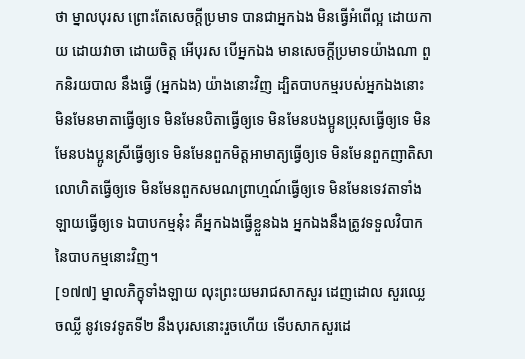ថា ម្នាលបុរស ព្រោះតែសេចក្តីប្រមាទ បានជាអ្នកឯង មិនធ្វើអំពើល្អ ដោយកាយ ដោយវាចា ដោយចិត្ត អើបុរស បើអ្នកឯង មានសេចក្តីប្រមាទយ៉ាងណា ពួកនិរយបាល នឹងធ្វើ (អ្នកឯង) យ៉ាងនោះវិញ ដ្បិតបាបកម្មរបស់អ្នកឯងនោះ មិនមែនមាតាធ្វើឲ្យទេ មិនមែនបិតាធ្វើឲ្យទេ មិនមែនបងប្អូនប្រុសធ្វើឲ្យទេ មិនមែនបងប្អូនស្រីធ្វើឲ្យទេ មិនមែនពួកមិត្តអាមាត្យធ្វើឲ្យទេ មិនមែនពួកញាតិសាលោហិតធ្វើឲ្យទេ មិនមែនពួកសមណព្រាហ្មណ៍ធ្វើឲ្យទេ មិនមែនទេវតាទាំងឡាយធ្វើឲ្យទេ ឯបាបកម្មនុ៎ះ គឺអ្នកឯងធ្វើខ្លួនឯង អ្នកឯងនឹងត្រូវទទួលវិបាក នៃបាបកម្មនោះវិញ។
[១៧៧] ម្នាលភិក្ខុទាំងឡាយ លុះព្រះយមរាជសាកសួរ ដេញដោល សួរឈ្លេចឈ្លី នូវទេវទូតទី២ នឹងបុរសនោះរួចហើយ ទើបសាកសួរដេ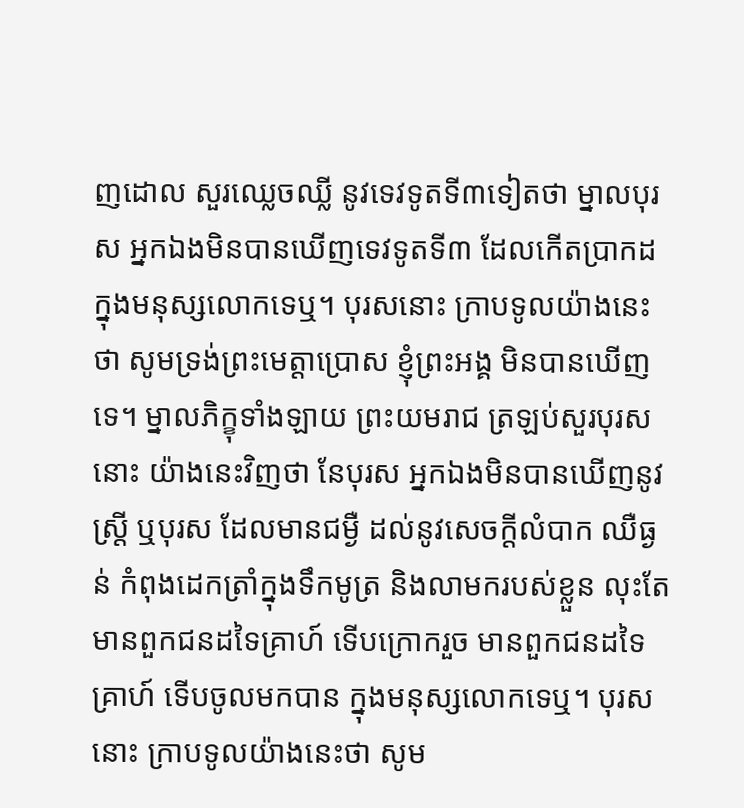ញដោល សួរឈ្លេចឈ្លី នូវទេវទូតទី៣ទៀតថា ម្នាលបុរស អ្នកឯងមិនបានឃើញទេវទូតទី៣ ដែលកើតប្រាកដ ក្នុងមនុស្សលោកទេឬ។ បុរសនោះ ក្រាបទូលយ៉ាងនេះថា សូមទ្រង់ព្រះមេត្តាប្រោស ខ្ញុំព្រះអង្គ មិនបានឃើញទេ។ ម្នាលភិក្ខុទាំងឡាយ ព្រះយមរាជ ត្រឡប់សួរបុរសនោះ យ៉ាងនេះវិញថា នែបុរស អ្នកឯងមិនបានឃើញនូវស្ត្រី ឬបុរស ដែលមានជម្ងឺ ដល់នូវសេចក្តីលំបាក ឈឺធ្ងន់ កំពុងដេកត្រាំក្នុងទឹកមូត្រ និងលាមករបស់ខ្លួន លុះតែមានពួកជនដទៃគ្រាហ៍ ទើបក្រោករួច មានពួកជនដទៃគ្រាហ៍ ទើបចូលមកបាន ក្នុងមនុស្សលោកទេឬ។ បុរសនោះ ក្រាបទូលយ៉ាងនេះថា សូម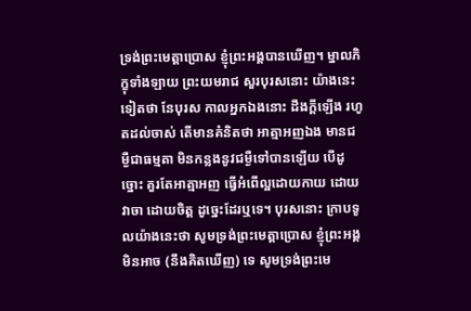ទ្រង់ព្រះមេត្តាប្រោស ខ្ញុំព្រះអង្គបានឃើញ។ ម្នាលភិក្ខុទាំងឡាយ ព្រះយមរាជ សួរបុរសនោះ យ៉ាងនេះទៀតថា នែបុរស កាលអ្នកឯងនោះ ដឹងក្តីឡើង រហូតដល់ចាស់ តើមានគំនិតថា អាត្មាអញឯង មានជម្ងឺជាធម្មតា មិនកន្លងនូវជម្ងឺទៅបានឡើយ បើដូច្នោះ គួរតែអាត្មាអញ ធ្វើអំពើល្អដោយកាយ ដោយវាចា ដោយចិត្ត ដូច្នេះដែរឬទេ។ បុរសនោះ ក្រាបទូលយ៉ាងនេះថា សូមទ្រង់ព្រះមេត្តាប្រោស ខ្ញុំព្រះអង្គមិនអាច (នឹងគិតឃើញ) ទេ សូមទ្រង់ព្រះមេ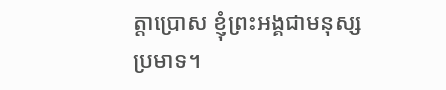ត្តាប្រោស ខ្ញុំព្រះអង្គជាមនុស្សប្រមាទ។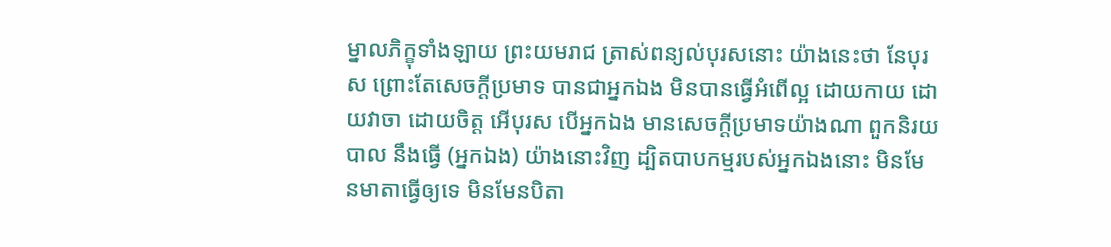ម្នាលភិក្ខុទាំងឡាយ ព្រះយមរាជ ត្រាស់ពន្យល់បុរសនោះ យ៉ាងនេះថា នែបុរស ព្រោះតែសេចក្តីប្រមាទ បានជាអ្នកឯង មិនបានធ្វើអំពើល្អ ដោយកាយ ដោយវាចា ដោយចិត្ត អើបុរស បើអ្នកឯង មានសេចក្តីប្រមាទយ៉ាងណា ពួកនិរយបាល នឹងធ្វើ (អ្នកឯង) យ៉ាងនោះវិញ ដ្បិតបាបកម្មរបស់អ្នកឯងនោះ មិនមែនមាតាធ្វើឲ្យទេ មិនមែនបិតា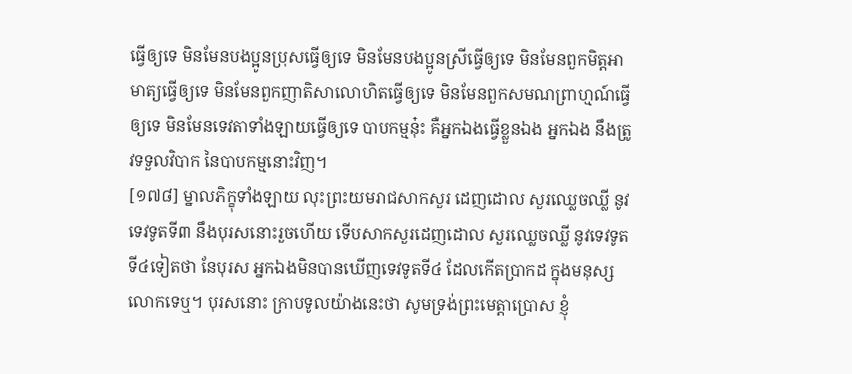ធ្វើឲ្យទេ មិនមែនបងប្អូនប្រុសធ្វើឲ្យទេ មិនមែនបងប្អូនស្រីធ្វើឲ្យទេ មិនមែនពួកមិត្តអាមាត្យធ្វើឲ្យទេ មិនមែនពួកញាតិសាលោហិតធ្វើឲ្យទេ មិនមែនពួកសមណព្រាហ្មណ៍ធ្វើឲ្យទេ មិនមែនទេវតាទាំងឡាយធ្វើឲ្យទេ បាបកម្មនុ៎ះ គឺអ្នកឯងធ្វើខ្លួនឯង អ្នកឯង នឹងត្រូវទទួលវិបាក នៃបាបកម្មនោះវិញ។
[១៧៨] ម្នាលភិក្ខុទាំងឡាយ លុះព្រះយមរាជសាកសួរ ដេញដោល សួរឈ្លេចឈ្លី នូវទេវទូតទី៣ នឹងបុរសនោះរួចហើយ ទើបសាកសួរដេញដោល សួរឈ្លេចឈ្លី នូវទេវទូតទី៤ទៀតថា នែបុរស អ្នកឯងមិនបានឃើញទេវទូតទី៤ ដែលកើតប្រាកដ ក្នុងមនុស្សលោកទេឬ។ បុរសនោះ ក្រាបទូលយ៉ាងនេះថា សូមទ្រង់ព្រះមេត្តាប្រោស ខ្ញុំ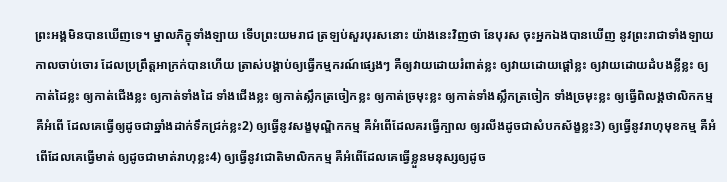ព្រះអង្គមិនបានឃើញទេ។ ម្នាលភិក្ខុទាំងឡាយ ទើបព្រះយមរាជ ត្រឡប់សួរបុរសនោះ យ៉ាងនេះវិញថា នែបុរស ចុះអ្នកឯងបានឃើញ នូវព្រះរាជាទាំងឡាយ កាលចាប់ចោរ ដែលប្រព្រឹត្តអាក្រក់បានហើយ ត្រាស់បង្គាប់ឲ្យធ្វើកម្មករណ៍ផ្សេងៗ គឺឲ្យវាយដោយរំពាត់ខ្លះ ឲ្យវាយដោយផ្តៅខ្លះ ឲ្យវាយដោយដំបងខ្លីខ្លះ ឲ្យកាត់ដៃខ្លះ ឲ្យកាត់ជើងខ្លះ ឲ្យកាត់ទាំងដៃ ទាំងជើងខ្លះ ឲ្យកាត់ស្លឹកត្រចៀកខ្លះ ឲ្យកាត់ច្រមុះខ្លះ ឲ្យកាត់ទាំងស្លឹកត្រចៀក ទាំងច្រមុះខ្លះ ឲ្យធ្វើពិលង្គថាលិកកម្ម គឺអំពើ ដែលគេធ្វើឲ្យដូចជាឆ្នាំងដាក់ទឹកជ្រក់ខ្លះ2) ឲ្យធ្វើនូវសង្ខមុណ្ឌិកកម្ម គឺអំពើដែលគរធ្វើក្បាល ឲ្យរលីងដូចជាសំបកស័ង្ខខ្លះ3) ឲ្យធ្វើនូវរាហុមុខកម្ម គឺអំពើដែលគេធ្វើមាត់ ឲ្យដូចជាមាត់រាហុខ្លះ4) ឲ្យធ្វើនូវជោតិមាលិកកម្ម គឺអំពើដែលគេធ្វើខ្លួនមនុស្សឲ្យដូច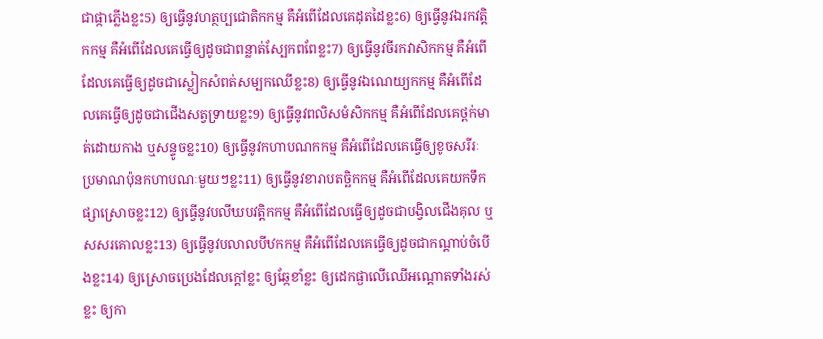ជាផ្កាភ្លើងខ្លះ5) ឲ្យធ្វើនូវហត្ថប្បជោតិកកម្ម គឺអំពើដែលគេដុតដៃខ្លះ6) ឲ្យធ្វើនូវឯរកវត្តិកកម្ម គឺអំពើដែលគេធ្វើឲ្យដូចជាពន្លាត់ស្បែកពពែខ្លះ7) ឲ្យធ្វើនូវចីរកវាសិកកម្ម គឺអំពើដែលគេធ្វើឲ្យដូចជាស្លៀកសំពត់សម្បកឈើខ្លះ8) ឲ្យធ្វើនូវឯណេយ្យកកម្ម គឺអំពើដែលគេធ្វើឲ្យដូចជាជើងសត្វទ្រាយខ្លះ9) ឲ្យធ្វើនូវពលិសមំសិកកម្ម គឺអំពើដែលគេថ្ពក់មាត់ដោយកាង ឬសន្ទូចខ្លះ10) ឲ្យធ្វើនូវកហាបណកកម្ម គឺអំពើដែលគេធ្វើឲ្យខូចសរីរៈ ប្រមាណប៉ុនកហាបណៈមួយៗខ្លះ11) ឲ្យធ្វើនូវខារាបតច្ឆិកកម្ម គឺអំពើដែលគេយកទឹកផ្សាស្រោចខ្លះ12) ឲ្យធ្វើនូវបលីឃបវត្តិកកម្ម គឺអំពើដែលធ្វើឲ្យដូចជាបង្វិលជើងគុល ឬសសរគោលខ្លះ13) ឲ្យធ្វើនូវបលាលបីឋកកម្ម គឺអំពើដែលគេធ្វើឲ្យដូចជាកណ្តាប់ចំបើងខ្លះ14) ឲ្យស្រោចប្រេងដែលក្តៅខ្លះ ឲ្យឆ្កែខាំខ្លះ ឲ្យដេកផ្ងាលើឈើអណ្តោតទាំងរស់ខ្លះ ឲ្យកា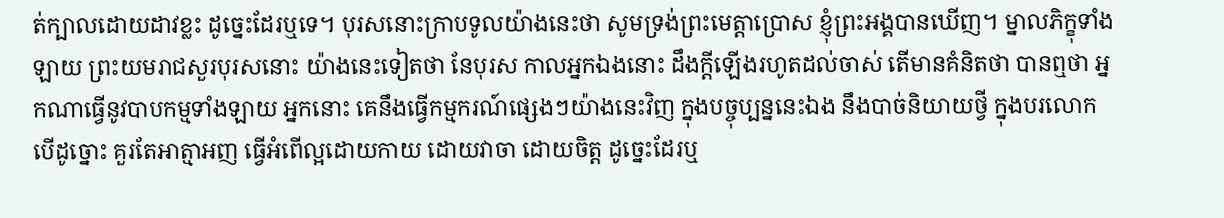ត់ក្បាលដោយដាវខ្លះ ដូច្នេះដែរឬទេ។ បុរសនោះក្រាបទូលយ៉ាងនេះថា សូមទ្រង់ព្រះមេត្តាប្រោស ខ្ញុំព្រះអង្គបានឃើញ។ ម្នាលភិក្ខុទាំងឡាយ ព្រះយមរាជសួរបុរសនោះ យ៉ាងនេះទៀតថា នែបុរស កាលអ្នកឯងនោះ ដឹងក្តីឡើងរហូតដល់ចាស់ តើមានគំនិតថា បានឮថា អ្នកណាធ្វើនូវបាបកម្មទាំងឡាយ អ្នកនោះ គេនឹងធ្វើកម្មករណ៍ផ្សេងៗយ៉ាងនេះវិញ ក្នុងបច្ចុប្បន្ននេះឯង នឹងបាច់និយាយថ្វី ក្នុងបរលោក បើដូច្នោះ គួរតែអាត្មាអញ ធ្វើអំពើល្អដោយកាយ ដោយវាចា ដោយចិត្ត ដូច្នេះដែរឬ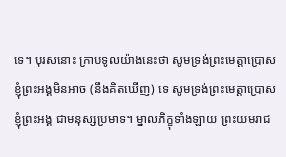ទេ។ បុរសនោះ ក្រាបទូលយ៉ាងនេះថា សូមទ្រង់ព្រះមេត្តាប្រោស ខ្ញុំព្រះអង្គមិនអាច (នឹងគិតឃើញ) ទេ សូមទ្រង់ព្រះមេត្តាប្រោស ខ្ញុំព្រះអង្គ ជាមនុស្សប្រមាទ។ ម្នាលភិក្ខុទាំងឡាយ ព្រះយមរាជ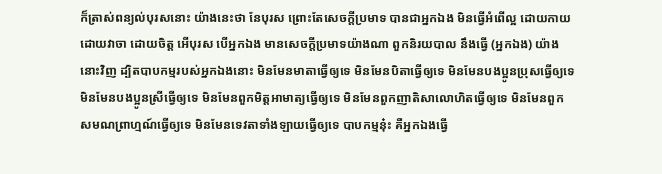ក៏ត្រាស់ពន្យល់បុរសនោះ យ៉ាងនេះថា នែបុរស ព្រោះតែសេចក្តីប្រមាទ បានជាអ្នកឯង មិនធ្វើអំពើល្អ ដោយកាយ ដោយវាចា ដោយចិត្ត អើបុរស បើអ្នកឯង មានសេចក្តីប្រមាទយ៉ាងណា ពួកនិរយបាល នឹងធ្វើ (អ្នកឯង) យ៉ាងនោះវិញ ដ្បិតបាបកម្មរបស់អ្នកឯងនោះ មិនមែនមាតាធ្វើឲ្យទេ មិនមែនបិតាធ្វើឲ្យទេ មិនមែនបងប្អូនប្រុសធ្វើឲ្យទេ មិនមែនបងប្អូនស្រីធ្វើឲ្យទេ មិនមែនពួកមិត្តអាមាត្យធ្វើឲ្យទេ មិនមែនពួកញាតិសាលោហិតធ្វើឲ្យទេ មិនមែនពួកសមណព្រាហ្មណ៍ធ្វើឲ្យទេ មិនមែនទេវតាទាំងឡាយធ្វើឲ្យទេ បាបកម្មនុ៎ះ គឺអ្នកឯងធ្វើ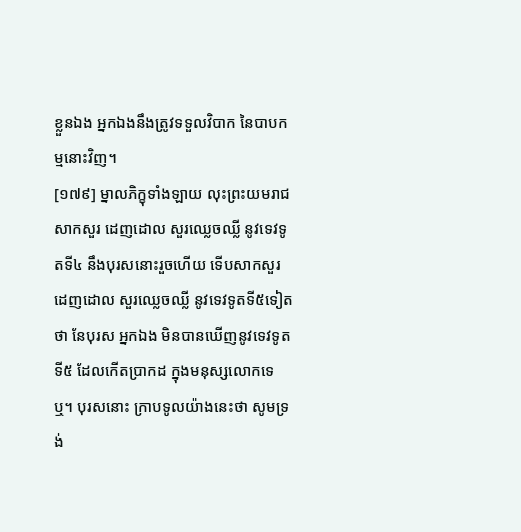ខ្លួនឯង អ្នកឯងនឹងត្រូវទទួលវិបាក នៃបាបកម្មនោះវិញ។
[១៧៩] ម្នាលភិក្ខុទាំងឡាយ លុះព្រះយមរាជសាកសួរ ដេញដោល សួរឈ្លេចឈ្លី នូវទេវទូតទី៤ នឹងបុរសនោះរួចហើយ ទើបសាកសួរដេញដោល សួរឈ្លេចឈ្លី នូវទេវទូតទី៥ទៀតថា នែបុរស អ្នកឯង មិនបានឃើញនូវទេវទូតទី៥ ដែលកើតប្រាកដ ក្នុងមនុស្សលោកទេឬ។ បុរសនោះ ក្រាបទូលយ៉ាងនេះថា សូមទ្រង់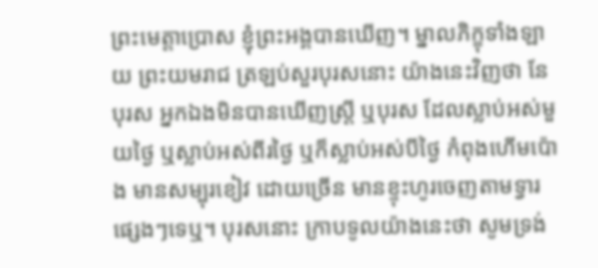ព្រះមេត្តាប្រោស ខ្ញុំព្រះអង្គបានឃើញ។ ម្នាលភិក្ខុទាំងឡាយ ព្រះយមរាជ ត្រឡប់សួរបុរសនោះ យ៉ាងនេះវិញថា នែបុរស អ្នកឯងមិនបានឃើញស្ត្រី ឬបុរស ដែលស្លាប់អស់មួយថ្ងៃ ឬស្លាប់អស់ពីរថ្ងៃ ឬក៏ស្លាប់អស់បីថ្ងៃ កំពុងហើមប៉ោង មានសម្បុរខៀវ ដោយច្រើន មានខ្ទុះហូរចេញតាមទ្វារផ្សេងៗទេឬ។ បុរសនោះ ក្រាបទូលយ៉ាងនេះថា សូមទ្រង់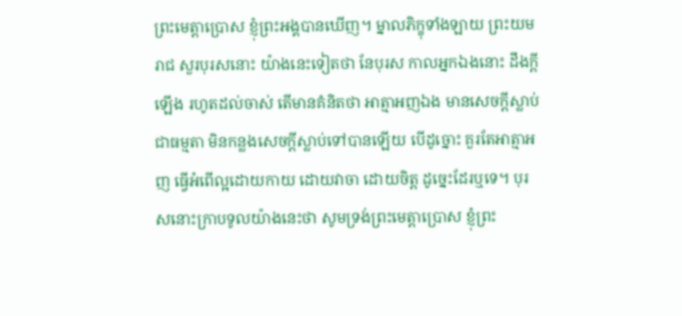ព្រះមេត្តាប្រោស ខ្ញុំព្រះអង្គបានឃើញ។ ម្នាលភិក្ខុទាំងឡាយ ព្រះយមរាជ សួរបុរសនោះ យ៉ាងនេះទៀតថា នែបុរស កាលអ្នកឯងនោះ ដឹងក្តីឡើង រហូតដល់ចាស់ តើមានគំនិតថា អាត្មាអញឯង មានសេចក្តីស្លាប់ជាធម្មតា មិនកន្លងសេចក្តីស្លាប់ទៅបានឡើយ បើដូច្នោះ គួរតែអាត្មាអញ ធ្វើអំពើល្អដោយកាយ ដោយវាចា ដោយចិត្ត ដូច្នេះដែរឬទេ។ បុរសនោះក្រាបទូលយ៉ាងនេះថា សូមទ្រង់ព្រះមេត្តាប្រោស ខ្ញុំព្រះ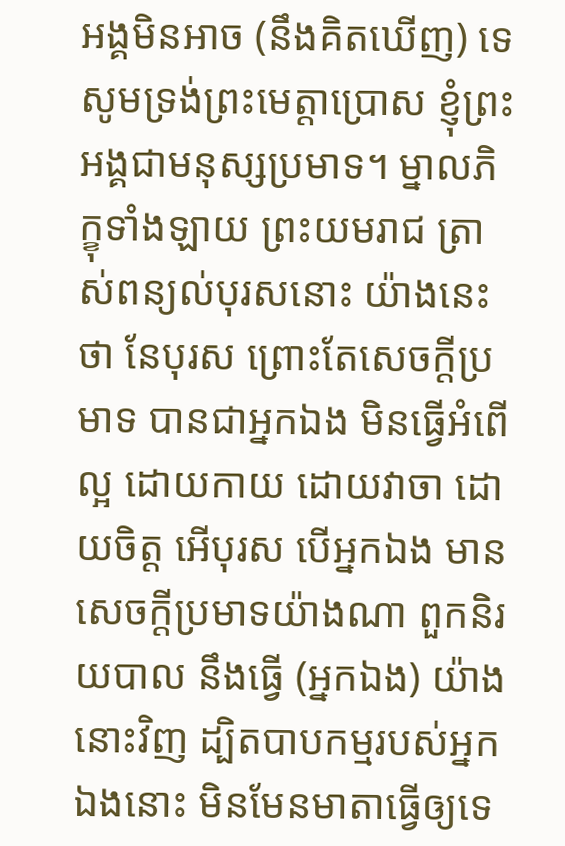អង្គមិនអាច (នឹងគិតឃើញ) ទេ សូមទ្រង់ព្រះមេត្តាប្រោស ខ្ញុំព្រះអង្គជាមនុស្សប្រមាទ។ ម្នាលភិក្ខុទាំងឡាយ ព្រះយមរាជ ត្រាស់ពន្យល់បុរសនោះ យ៉ាងនេះថា នែបុរស ព្រោះតែសេចក្តីប្រមាទ បានជាអ្នកឯង មិនធ្វើអំពើល្អ ដោយកាយ ដោយវាចា ដោយចិត្ត អើបុរស បើអ្នកឯង មានសេចក្តីប្រមាទយ៉ាងណា ពួកនិរយបាល នឹងធ្វើ (អ្នកឯង) យ៉ាងនោះវិញ ដ្បិតបាបកម្មរបស់អ្នកឯងនោះ មិនមែនមាតាធ្វើឲ្យទេ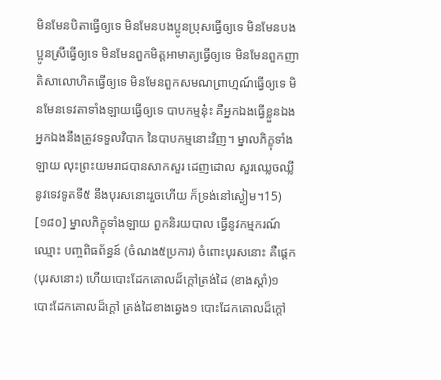មិនមែនបិតាធ្វើឲ្យទេ មិនមែនបងប្អូនប្រុសធ្វើឲ្យទេ មិនមែនបងប្អូនស្រីធ្វើឲ្យទេ មិនមែនពួកមិត្តអាមាត្យធ្វើឲ្យទេ មិនមែនពួកញាតិសាលោហិតធ្វើឲ្យទេ មិនមែនពួកសមណព្រាហ្មណ៍ធ្វើឲ្យទេ មិនមែនទេវតាទាំងឡាយធ្វើឲ្យទេ បាបកម្មនុ៎ះ គឺអ្នកឯងធ្វើខ្លួនឯង អ្នកឯងនឹងត្រូវទទួលវិបាក នៃបាបកម្មនោះវិញ។ ម្នាលភិក្ខុទាំងឡាយ លុះព្រះយមរាជបានសាកសួរ ដេញដោល សួរឈ្លេចឈ្លី នូវទេវទូតទី៥ នឹងបុរសនោះរួចហើយ ក៏ទ្រង់នៅស្ងៀម។15)
[១៨០] ម្នាលភិក្ខុទាំងឡាយ ពួកនិរយបាល ធ្វើនូវកម្មករណ៍ ឈ្មោះ បញ្ចពិធព័ន្ធន៍ (ចំណង៥ប្រការ) ចំពោះបុរសនោះ គឺផ្តេក (បុរសនោះ) ហើយបោះដែកគោលដ៏ក្តៅត្រង់ដៃ (ខាងស្តាំ)១ បោះដែកគោលដ៏ក្តៅ ត្រង់ដៃខាងឆ្វេង១ បោះដែកគោលដ៏ក្តៅ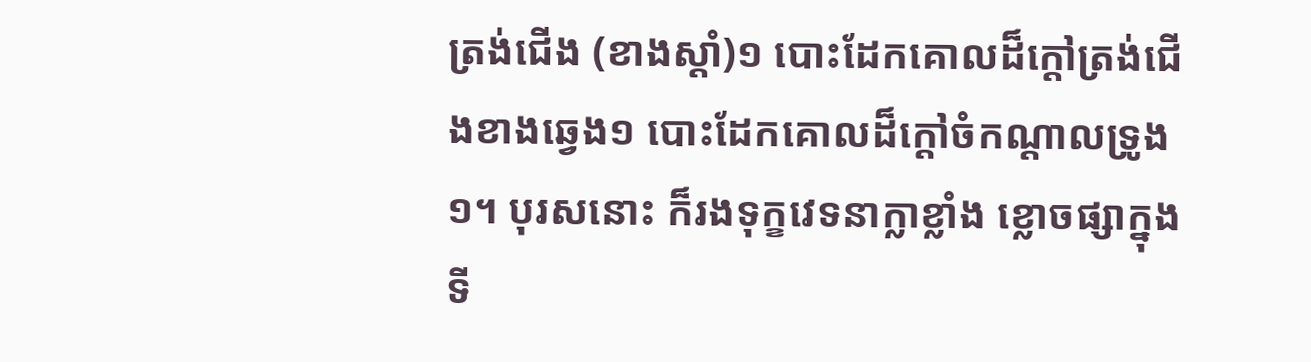ត្រង់ជើង (ខាងស្តាំ)១ បោះដែកគោលដ៏ក្តៅត្រង់ជើងខាងឆ្វេង១ បោះដែកគោលដ៏ក្តៅចំកណ្តាលទ្រូង១។ បុរសនោះ ក៏រងទុក្ខវេទនាក្លាខ្លាំង ខ្លោចផ្សាក្នុងទី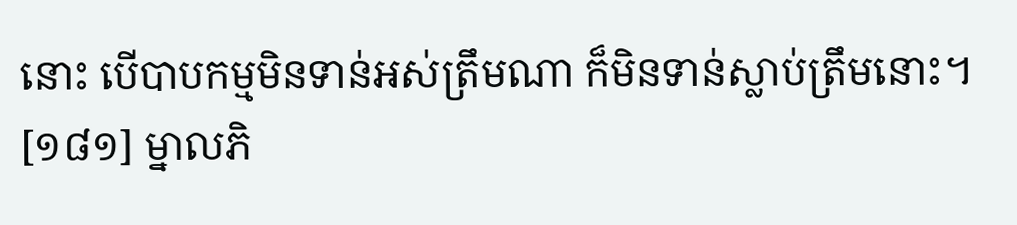នោះ បើបាបកម្មមិនទាន់អស់ត្រឹមណា ក៏មិនទាន់ស្លាប់ត្រឹមនោះ។
[១៨១] ម្នាលភិ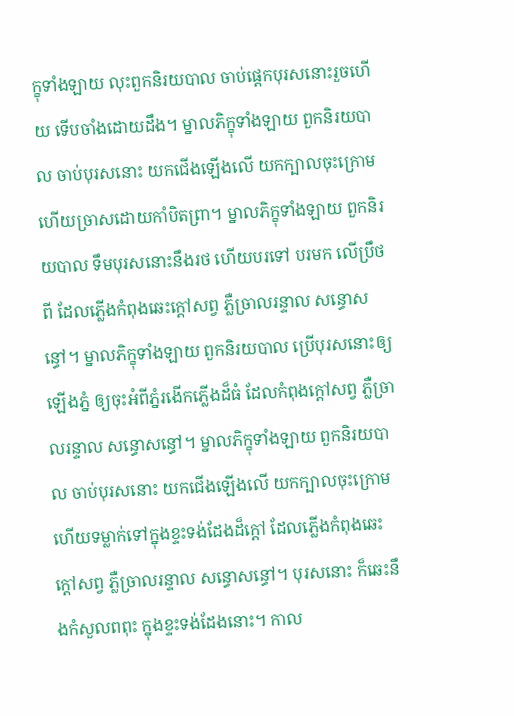ក្ខុទាំងឡាយ លុះពួកនិរយបាល ចាប់ផ្តេកបុរសនោះរួចហើយ ទើបចាំងដោយដឹង។ ម្នាលភិក្ខុទាំងឡាយ ពួកនិរយបាល ចាប់បុរសនោះ យកជើងឡើងលើ យកក្បាលចុះក្រោម ហើយច្រាសដោយកាំបិតព្រា។ ម្នាលភិក្ខុទាំងឡាយ ពួកនិរយបាល ទឹមបុរសនោះនឹងរថ ហើយបរទៅ បរមក លើប្រឹថពី ដែលភ្លើងកំពុងឆេះក្តៅសព្វ ភ្លឺច្រាលរន្ទាល សន្ធោសន្ធៅ។ ម្នាលភិក្ខុទាំងឡាយ ពួកនិរយបាល ប្រើបុរសនោះឲ្យឡើងភ្នំ ឲ្យចុះអំពីភ្នំរងើកភ្លើងដ៏ធំ ដែលកំពុងក្តៅសព្វ ភ្លឺច្រាលរន្ទាល សន្ធោសន្ធៅ។ ម្នាលភិក្ខុទាំងឡាយ ពួកនិរយបាល ចាប់បុរសនោះ យកជើងឡើងលើ យកក្បាលចុះក្រោម ហើយទម្លាក់ទៅក្នុងខ្ទះទង់ដែងដ៏ក្តៅ ដែលភ្លើងកំពុងឆេះក្តៅសព្វ ភ្លឺច្រាលរន្ទាល សន្ធោសន្ធៅ។ បុរសនោះ ក៏ឆេះនឹងកំសួលពពុះ ក្នុងខ្ទះទង់ដែងនោះ។ កាល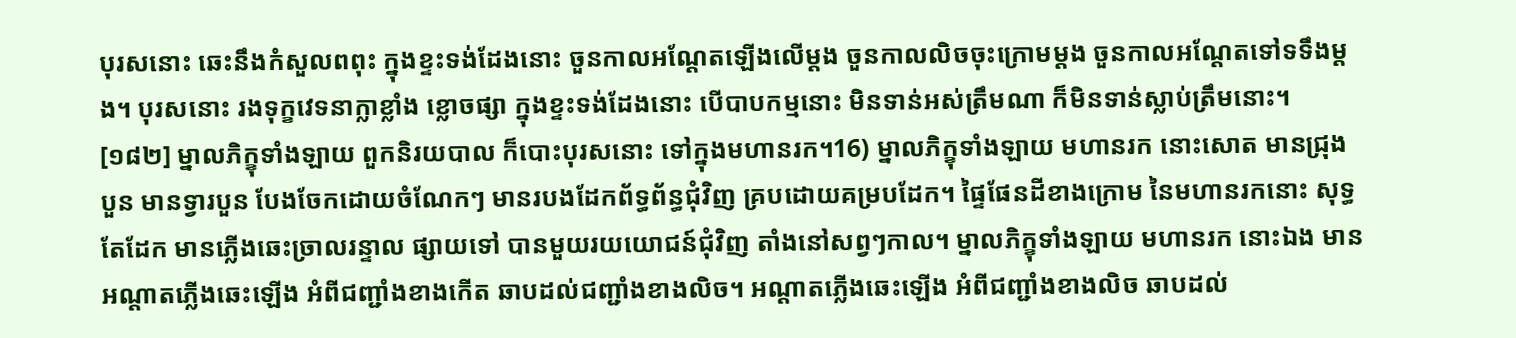បុរសនោះ ឆេះនឹងកំសួលពពុះ ក្នុងខ្ទះទង់ដែងនោះ ចួនកាលអណ្តែតឡើងលើម្តង ចួនកាលលិចចុះក្រោមម្តង ចួនកាលអណ្តែតទៅទទឹងម្តង។ បុរសនោះ រងទុក្ខវេទនាក្លាខ្លាំង ខ្លោចផ្សា ក្នុងខ្ទះទង់ដែងនោះ បើបាបកម្មនោះ មិនទាន់អស់ត្រឹមណា ក៏មិនទាន់ស្លាប់ត្រឹមនោះ។
[១៨២] ម្នាលភិក្ខុទាំងឡាយ ពួកនិរយបាល ក៏បោះបុរសនោះ ទៅក្នុងមហានរក។16) ម្នាលភិក្ខុទាំងឡាយ មហានរក នោះសោត មានជ្រុងបួន មានទ្វារបួន បែងចែកដោយចំណែកៗ មានរបងដែកព័ទ្ធព័ន្ធជុំវិញ គ្របដោយគម្របដែក។ ផ្ទៃផែនដីខាងក្រោម នៃមហានរកនោះ សុទ្ធតែដែក មានភ្លើងឆេះច្រាលរន្ទាល ផ្សាយទៅ បានមួយរយយោជន៍ជុំវិញ តាំងនៅសព្វៗកាល។ ម្នាលភិក្ខុទាំងឡាយ មហានរក នោះឯង មានអណ្តាតភ្លើងឆេះឡើង អំពីជញ្ជាំងខាងកើត ឆាបដល់ជញ្ជាំងខាងលិច។ អណ្តាតភ្លើងឆេះឡើង អំពីជញ្ជាំងខាងលិច ឆាបដល់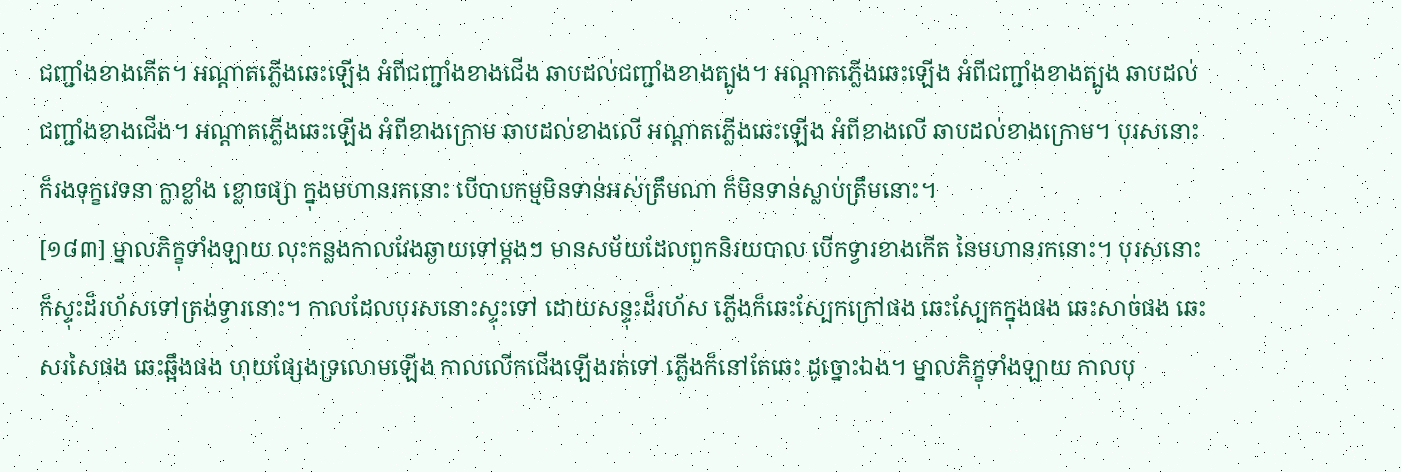ជញ្ជាំងខាងកើត។ អណ្តាតភ្លើងឆេះឡើង អំពីជញ្ជាំងខាងជើង ឆាបដល់ជញ្ជាំងខាងត្បូង។ អណ្តាតភ្លើងឆេះឡើង អំពីជញ្ជាំងខាងត្បូង ឆាបដល់ជញ្ជាំងខាងជើង។ អណ្តាតភ្លើងឆេះឡើង អំពីខាងក្រោម ឆាបដល់ខាងលើ អណ្តាតភ្លើងឆេះឡើង អំពីខាងលើ ឆាបដល់ខាងក្រោម។ បុរសនោះ ក៏រងទុក្ខវេទនា ក្លាខ្លាំង ខ្លោចផ្សា ក្នុងមហានរកនោះ បើបាបកម្មមិនទាន់អស់ត្រឹមណា ក៏មិនទាន់ស្លាប់ត្រឹមនោះ។
[១៨៣] ម្នាលភិក្ខុទាំងឡាយ លុះកន្លងកាលវែងឆ្ងាយទៅម្តងៗ មានសម័យដែលពួកនិរយបាល បើកទ្វារខាងកើត នៃមហានរកនោះ។ បុរសនោះ ក៏ស្ទុះដ៏រហ័សទៅត្រង់ទ្វារនោះ។ កាលដែលបុរសនោះស្ទុះទៅ ដោយសន្ទុះដ៏រហ័ស ភ្លើងក៏ឆេះស្បែកក្រៅផង ឆេះស្បែកក្នុងផង ឆេះសាច់ផង ឆេះសរសៃផង ឆេះឆ្អឹងផង ហុយផ្សែងទ្រលោមឡើង កាលលើកជើងឡើងរត់ទៅ ភ្លើងក៏នៅតែឆេះ ដូច្នោះឯង។ ម្នាលភិក្ខុទាំងឡាយ កាលបុ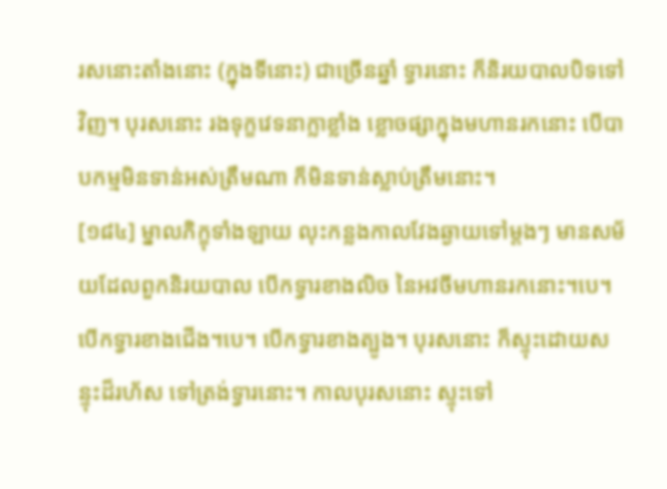រសនោះតាំងនោះ (ក្នុងទីនោះ) ជាច្រើនឆ្នាំ ទ្វារនោះ ក៏និរយបាលបិទទៅវិញ។ បុរសនោះ រងទុក្ខវេទនាក្លាខ្លាំង ខ្លោចផ្សាក្នុងមហានរកនោះ បើបាបកម្មមិនទាន់អស់ត្រឹមណា ក៏មិនទាន់ស្លាប់ត្រឹមនោះ។
[១៨៤] ម្នាលភិក្ខុទាំងឡាយ លុះកន្លងកាលវែងឆ្ងាយទៅម្តងៗ មានសម័យដែលពួកនិរយបាល បើកទ្វារខាងលិច នៃអវចីមហានរកនោះ។បេ។ បើកទ្វារខាងជើង។បេ។ បើកទ្វារខាងត្បូង។ បុរសនោះ ក៏ស្ទុះដោយសន្ទុះដ៏រហ័ស ទៅត្រង់ទ្វារនោះ។ កាលបុរសនោះ ស្ទុះទៅ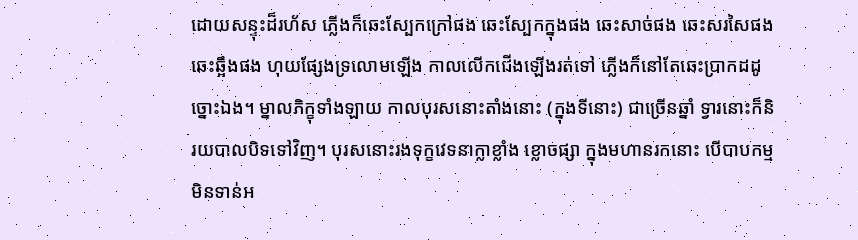ដោយសន្ទុះដ៏រហ័ស ភ្លើងក៏ឆេះស្បែកក្រៅផង ឆេះស្បែកក្នុងផង ឆេះសាច់ផង ឆេះសរសៃផង ឆេះឆ្អឹងផង ហុយផ្សែងទ្រលោមឡើង កាលលើកជើងឡើងរត់ទៅ ភ្លើងក៏នៅតែឆេះប្រាកដដូច្នោះឯង។ ម្នាលភិក្ខុទាំងឡាយ កាលបុរសនោះតាំងនោះ (ក្នុងទីនោះ) ជាច្រើនឆ្នាំ ទ្វារនោះក៏និរយបាលបិទទៅវិញ។ បុរសនោះរងទុក្ខវេទនាក្លាខ្លាំង ខ្លោចផ្សា ក្នុងមហានរកនោះ បើបាបកម្មមិនទាន់អ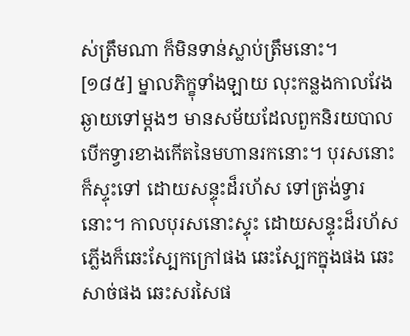ស់ត្រឹមណា ក៏មិនទាន់ស្លាប់ត្រឹមនោះ។
[១៨៥] ម្នាលភិក្ខុទាំងឡាយ លុះកន្លងកាលវែងឆ្ងាយទៅម្តងៗ មានសម័យដែលពួកនិរយបាល បើកទ្វារខាងកើតនៃមហានរកនោះ។ បុរសនោះក៏ស្ទុះទៅ ដោយសន្ទុះដ៏រហ័ស ទៅត្រង់ទ្វារនោះ។ កាលបុរសនោះស្ទុះ ដោយសន្ទុះដ៏រហ័ស ភ្លើងក៏ឆេះស្បែកក្រៅផង ឆេះស្បែកក្នុងផង ឆេះសាច់ផង ឆេះសរសៃផ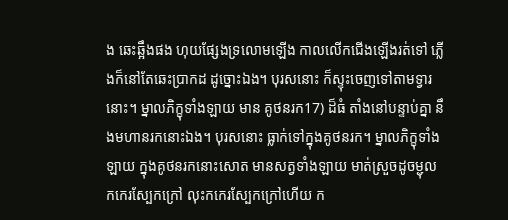ង ឆេះឆ្អឹងផង ហុយផ្សែងទ្រលោមឡើង កាលលើកជើងឡើងរត់ទៅ ភ្លើងក៏នៅតែឆេះប្រាកដ ដូច្នោះឯង។ បុរសនោះ ក៏ស្ទុះចេញទៅតាមទ្វារនោះ។ ម្នាលភិក្ខុទាំងឡាយ មាន គូថនរក17) ដ៏ធំ តាំងនៅបន្ទាប់គ្នា នឹងមហានរកនោះឯង។ បុរសនោះ ធ្លាក់ទៅក្នុងគូថនរក។ ម្នាលភិក្ខុទាំងឡាយ ក្នុងគូថនរកនោះសោត មានសត្វទាំងឡាយ មាត់ស្រួចដូចម្ជុល កកេរស្បែកក្រៅ លុះកកេរស្បែកក្រៅហើយ ក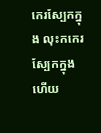កេរស្បែកក្នុង លុះកកេរស្បែកក្នុងហើយ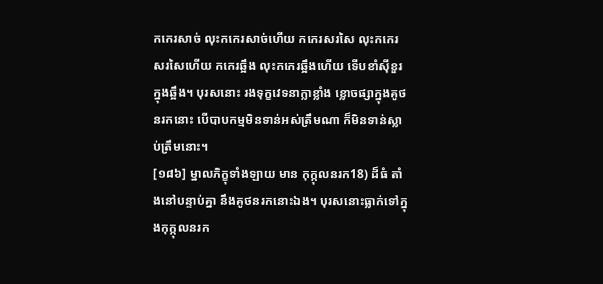កកេរសាច់ លុះកកេរសាច់ហើយ កកេរសរសៃ លុះកកេរសរសៃហើយ កកេរឆ្អឹង លុះកកេរឆ្អឹងហើយ ទើបខាំស៊ីខួរក្នុងឆ្អឹង។ បុរសនោះ រងទុក្ខវេទនាក្លាខ្លាំង ខ្លោចផ្សាក្នុងគូថនរកនោះ បើបាបកម្មមិនទាន់អស់ត្រឹមណា ក៏មិនទាន់ស្លាប់ត្រឹមនោះ។
[១៨៦] ម្នាលភិក្ខុទាំងឡាយ មាន កុក្កុលនរក18) ដ៏ធំ តាំងនៅបន្ទាប់គ្នា នឹងគូថនរកនោះឯង។ បុរសនោះធ្លាក់ទៅក្នុងកុក្កុលនរក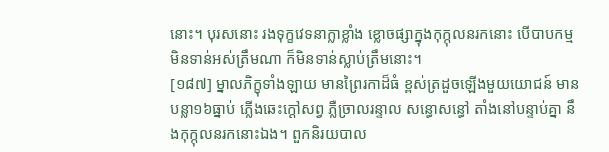នោះ។ បុរសនោះ រងទុក្ខវេទនាក្លាខ្លាំង ខ្លោចផ្សាក្នុងកុក្កុលនរកនោះ បើបាបកម្មមិនទាន់អស់ត្រឹមណា ក៏មិនទាន់ស្លាប់ត្រឹមនោះ។
[១៨៧] ម្នាលភិក្ខុទាំងឡាយ មានព្រៃរកាដ៏ធំ ខ្ពស់ត្រដួចឡើងមួយយោជន៍ មានបន្លា១៦ធ្នាប់ ភ្លើងឆេះក្តៅសព្វ ភ្លឺច្រាលរន្ទាល សន្ធោសន្ធៅ តាំងនៅបន្ទាប់គ្នា នឹងកុក្កុលនរកនោះឯង។ ពួកនិរយបាល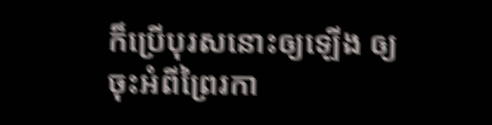ក៏ប្រើបុរសនោះឲ្យឡើង ឲ្យចុះអំពីព្រៃរកា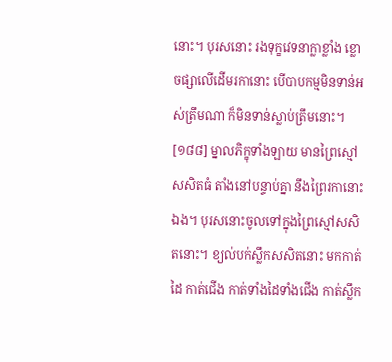នោះ។ បុរសនោះ រងទុក្ខវេទនាក្លាខ្លាំង ខ្លោចផ្សាលើដើមរកានោះ បើបាបកម្មមិនទាន់អស់ត្រឹមណា ក៏មិនទាន់ស្លាប់ត្រឹមនោះ។
[១៨៨] ម្នាលភិក្ខុទាំងឡាយ មានព្រៃស្មៅសសិតធំ តាំងនៅបន្ទាប់គ្នា នឹងព្រៃរកានោះឯង។ បុរសនោះចូលទៅក្នុងព្រៃស្មៅសសិតនោះ។ ខ្យល់បក់ស្លឹកសសិតនោះ មកកាត់ដៃ កាត់ជើង កាត់ទាំងដៃទាំងជើង កាត់ស្លឹក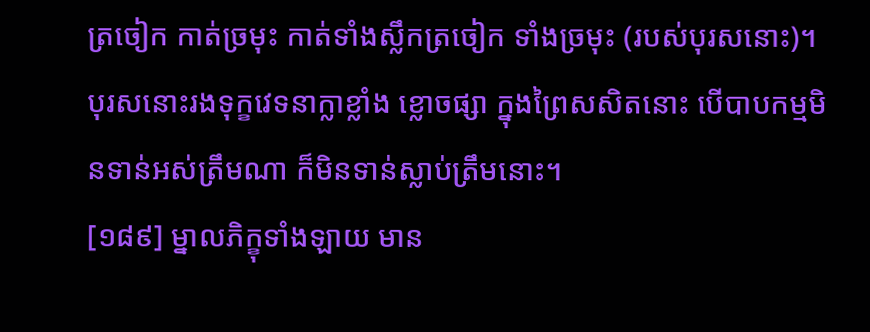ត្រចៀក កាត់ច្រមុះ កាត់ទាំងស្លឹកត្រចៀក ទាំងច្រមុះ (របស់បុរសនោះ)។ បុរសនោះរងទុក្ខវេទនាក្លាខ្លាំង ខ្លោចផ្សា ក្នុងព្រៃសសិតនោះ បើបាបកម្មមិនទាន់អស់ត្រឹមណា ក៏មិនទាន់ស្លាប់ត្រឹមនោះ។
[១៨៩] ម្នាលភិក្ខុទាំងឡាយ មាន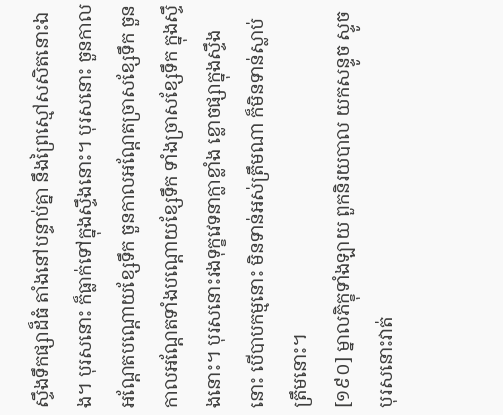ស្ទឹងទឹកផ្សាដ៏ធំ តាំងនៅបន្ទាប់គ្នា នឹងព្រៃស្មៅសសិតនោះឯង។ បុរសនោះ ក៏ធ្លាក់ទៅក្នុងស្ទឹងនោះ។ បុរសនោះ ចួនកាលអណ្តែតបណ្តោយខ្សែទឹក ចួនកាលអណ្តែតច្រាសខ្សែទឹក ចួនកាលអណ្តែតទាំងបណ្តោយខ្សែទឹក ទាំងច្រាសខ្សែទឹក ក្នុងស្ទឹងនោះ។ បុរសនោះរងទុក្ខវេទនាក្លាខ្លាំង ខ្លោចផ្សាក្នុងស្ទឹងនោះ បើបាបកម្មនោះ មិនទាន់អស់ត្រឹមណា ក៏មិនទាន់ស្លាប់ត្រឹមនោះ។
[១៩០] ម្នាលភិក្ខុទាំងឡាយ ពួកនិរយបាល យកសន្ទូច ស្ទូចបុរសនោះវាត់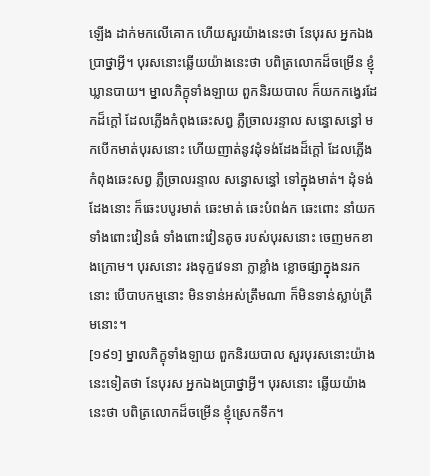ឡើង ដាក់មកលើគោក ហើយសួរយ៉ាងនេះថា នែបុរស អ្នកឯងប្រាថ្នាអ្វី។ បុរសនោះឆ្លើយយ៉ាងនេះថា បពិត្រលោកដ៏ចម្រើន ខ្ញុំឃ្លានបាយ។ ម្នាលភិក្ខុទាំងឡាយ ពួកនិរយបាល ក៏យកកង្វេរដែកដ៏ក្តៅ ដែលភ្លើងកំពុងឆេះសព្វ ភ្លឺច្រាលរន្ទាល សន្ធោសន្ធៅ មកបើកមាត់បុរសនោះ ហើយញាត់នូវដុំទង់ដែងដ៏ក្តៅ ដែលភ្លើងកំពុងឆេះសព្វ ភ្លឺច្រាលរន្ទាល សន្ធោសន្ធៅ ទៅក្នុងមាត់។ ដុំទង់ដែងនោះ ក៏ឆេះបបូរមាត់ ឆេះមាត់ ឆេះបំពង់ក ឆេះពោះ នាំយកទាំងពោះវៀនធំ ទាំងពោះវៀនតូច របស់បុរសនោះ ចេញមកខាងក្រោម។ បុរសនោះ រងទុក្ខវេទនា ក្លាខ្លាំង ខ្លោចផ្សាក្នុងនរកនោះ បើបាបកម្មនោះ មិនទាន់អស់ត្រឹមណា ក៏មិនទាន់ស្លាប់ត្រឹមនោះ។
[១៩១] ម្នាលភិក្ខុទាំងឡាយ ពួកនិរយបាល សួរបុរសនោះយ៉ាងនេះទៀតថា នែបុរស អ្នកឯងប្រាថ្នាអ្វី។ បុរសនោះ ឆ្លើយយ៉ាងនេះថា បពិត្រលោកដ៏ចម្រើន ខ្ញុំស្រេកទឹក។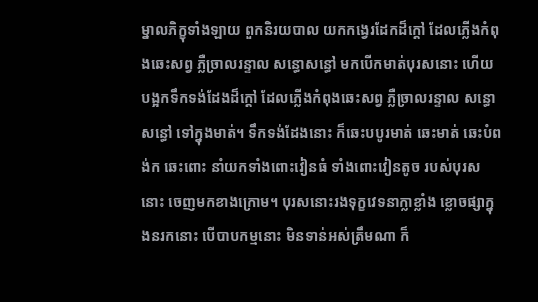ម្នាលភិក្ខុទាំងឡាយ ពួកនិរយបាល យកកង្វេរដែកដ៏ក្តៅ ដែលភ្លើងកំពុងឆេះសព្វ ភ្លឺច្រាលរន្ទាល សន្ធោសន្ធៅ មកបើកមាត់បុរសនោះ ហើយបង្អកទឹកទង់ដែងដ៏ក្តៅ ដែលភ្លើងកំពុងឆេះសព្វ ភ្លឺច្រាលរន្ទាល សន្ធោសន្ធៅ ទៅក្នុងមាត់។ ទឹកទង់ដែងនោះ ក៏ឆេះបបូរមាត់ ឆេះមាត់ ឆេះបំពង់ក ឆេះពោះ នាំយកទាំងពោះវៀនធំ ទាំងពោះវៀនតូច របស់បុរសនោះ ចេញមកខាងក្រោម។ បុរសនោះរងទុក្ខវេទនាក្លាខ្លាំង ខ្លោចផ្សាក្នុងនរកនោះ បើបាបកម្មនោះ មិនទាន់អស់ត្រឹមណា ក៏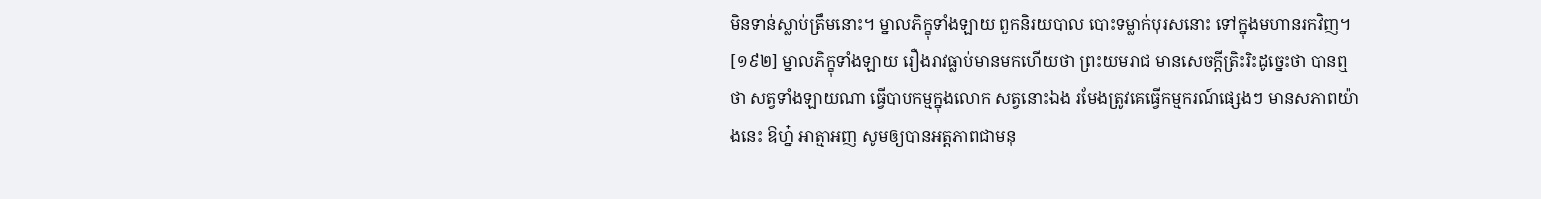មិនទាន់ស្លាប់ត្រឹមនោះ។ ម្នាលភិក្ខុទាំងឡាយ ពួកនិរយបាល បោះទម្លាក់បុរសនោះ ទៅក្នុងមហានរកវិញ។
[១៩២] ម្នាលភិក្ខុទាំងឡាយ រឿងរាវធ្លាប់មានមកហើយថា ព្រះយមរាជ មានសេចក្តីត្រិះរិះដូច្នេះថា បានឮថា សត្វទាំងឡាយណា ធ្វើបាបកម្មក្នុងលោក សត្វនោះឯង រមែងត្រូវគេធ្វើកម្មករណ៍ផ្សេងៗ មានសភាពយ៉ាងនេះ ឱហ្ន៎ អាត្មាអញ សូមឲ្យបានអត្តភាពជាមនុ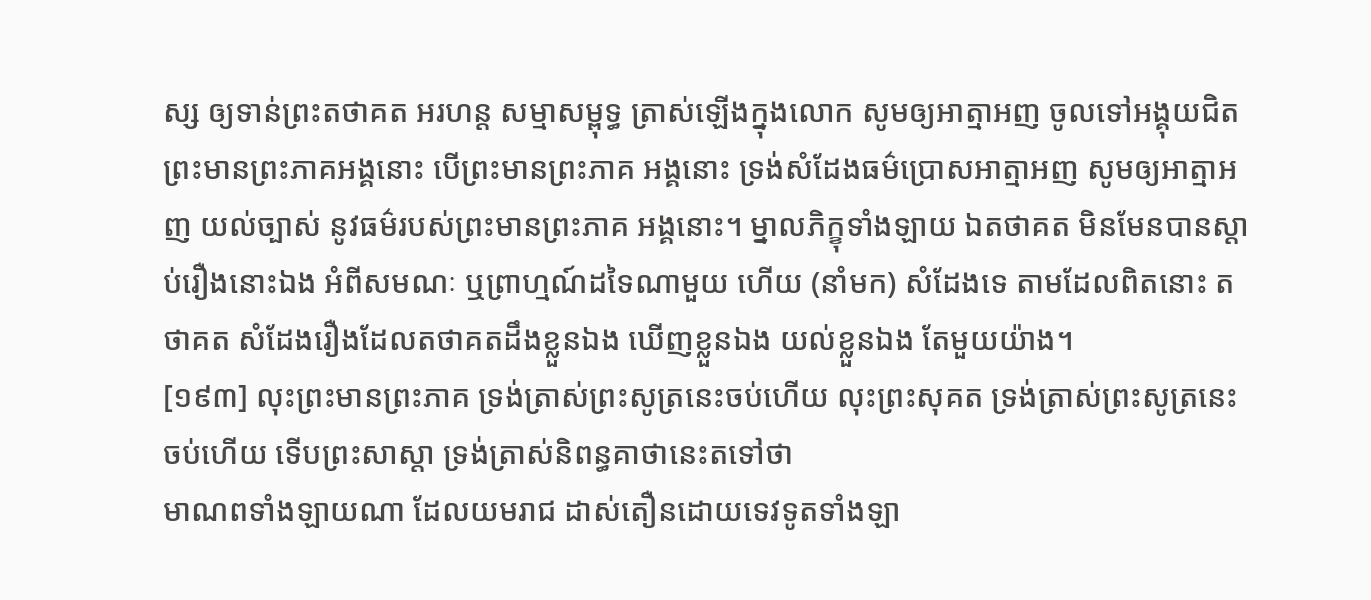ស្ស ឲ្យទាន់ព្រះតថាគត អរហន្ត សម្មាសម្ពុទ្ធ ត្រាស់ឡើងក្នុងលោក សូមឲ្យអាត្មាអញ ចូលទៅអង្គុយជិតព្រះមានព្រះភាគអង្គនោះ បើព្រះមានព្រះភាគ អង្គនោះ ទ្រង់សំដែងធម៌ប្រោសអាត្មាអញ សូមឲ្យអាត្មាអញ យល់ច្បាស់ នូវធម៌របស់ព្រះមានព្រះភាគ អង្គនោះ។ ម្នាលភិក្ខុទាំងឡាយ ឯតថាគត មិនមែនបានស្តាប់រឿងនោះឯង អំពីសមណៈ ឬព្រាហ្មណ៍ដទៃណាមួយ ហើយ (នាំមក) សំដែងទេ តាមដែលពិតនោះ តថាគត សំដែងរឿងដែលតថាគតដឹងខ្លួនឯង ឃើញខ្លួនឯង យល់ខ្លួនឯង តែមួយយ៉ាង។
[១៩៣] លុះព្រះមានព្រះភាគ ទ្រង់ត្រាស់ព្រះសូត្រនេះចប់ហើយ លុះព្រះសុគត ទ្រង់ត្រាស់ព្រះសូត្រនេះចប់ហើយ ទើបព្រះសាស្តា ទ្រង់ត្រាស់និពន្ធគាថានេះតទៅថា
មាណពទាំងឡាយណា ដែលយមរាជ ដាស់តឿនដោយទេវទូតទាំងឡា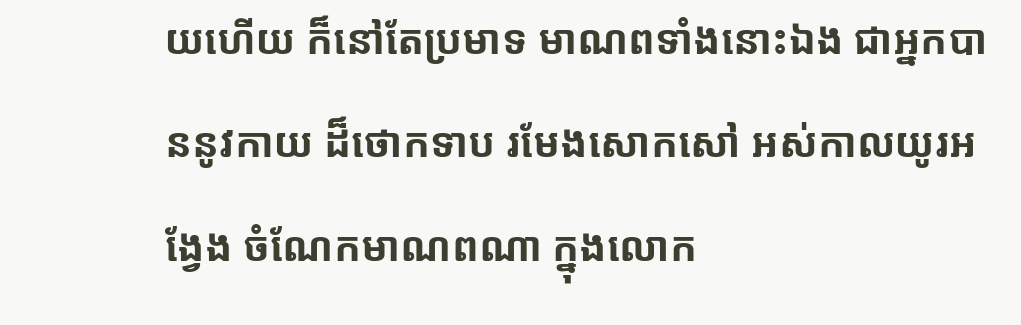យហើយ ក៏នៅតែប្រមាទ មាណពទាំងនោះឯង ជាអ្នកបាននូវកាយ ដ៏ថោកទាប រមែងសោកសៅ អស់កាលយូរអង្វែង ចំណែកមាណពណា ក្នុងលោក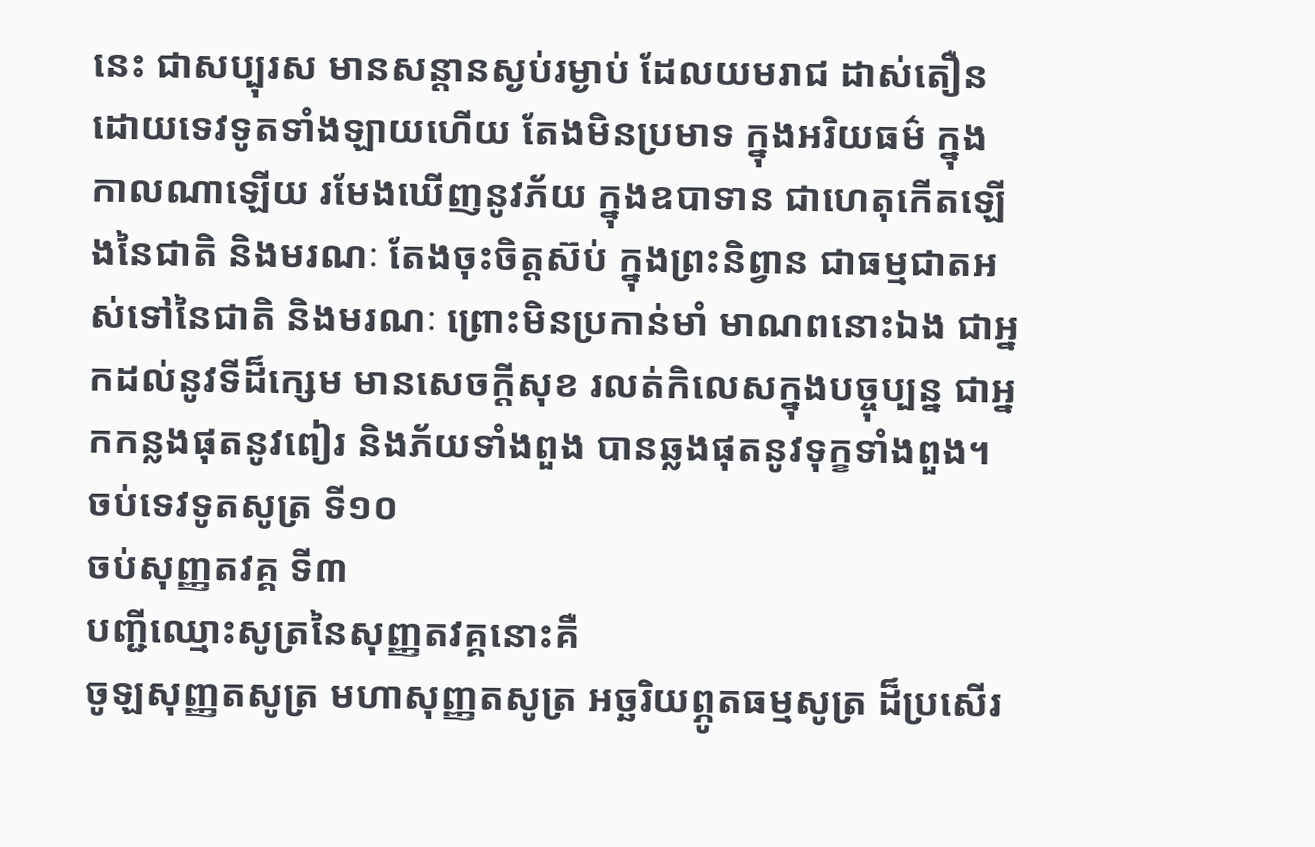នេះ ជាសប្បុរស មានសន្តានស្ងប់រម្ងាប់ ដែលយមរាជ ដាស់តឿនដោយទេវទូតទាំងឡាយហើយ តែងមិនប្រមាទ ក្នុងអរិយធម៌ ក្នុងកាលណាឡើយ រមែងឃើញនូវភ័យ ក្នុងឧបាទាន ជាហេតុកើតឡើងនៃជាតិ និងមរណៈ តែងចុះចិត្តស៊ប់ ក្នុងព្រះនិព្វាន ជាធម្មជាតអស់ទៅនៃជាតិ និងមរណៈ ព្រោះមិនប្រកាន់មាំ មាណពនោះឯង ជាអ្នកដល់នូវទីដ៏ក្សេម មានសេចក្តីសុខ រលត់កិលេសក្នុងបច្ចុប្បន្ន ជាអ្នកកន្លងផុតនូវពៀរ និងភ័យទាំងពួង បានឆ្លងផុតនូវទុក្ខទាំងពួង។
ចប់ទេវទូតសូត្រ ទី១០
ចប់សុញ្ញតវគ្គ ទី៣
បញ្ជីឈ្មោះសូត្រនៃសុញ្ញតវគ្គនោះគឺ
ចូឡសុញ្ញតសូត្រ មហាសុញ្ញតសូត្រ អច្ឆរិយព្ភូតធម្មសូត្រ ដ៏ប្រសើរ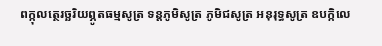ពក្កុលត្ថេរច្ឆរិយព្ភូតធម្មសូត្រ ទន្តភូមិសូត្រ ភូមិជសូត្រ អនុរុទ្ធសូត្រ ឧបក្កិលេ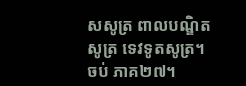សសូត្រ ពាលបណ្ឌិតសូត្រ ទេវទូតសូត្រ។
ចប់ ភាគ២៧។